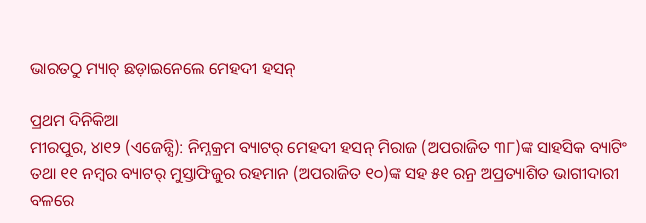ଭାରତଠୁ ମ୍ୟାଚ୍ ଛଡ଼ାଇନେଲେ ମେହଦୀ ହସନ୍

ପ୍ରଥମ ଦିନିକିଆ
ମୀରପୁର, ୪ା୧୨ (ଏଜେନ୍ସି): ନିମ୍ନକ୍ରମ ବ୍ୟାଟର୍ ମେହଦୀ ହସନ୍ ମିରାଜ (ଅପରାଜିତ ୩୮)ଙ୍କ ସାହସିକ ବ୍ୟାଟିଂ ତଥା ୧୧ ନମ୍ବର ବ୍ୟାଟର୍ ମୁସ୍ତାଫିଜୁର ରହମାନ (ଅପରାଜିତ ୧୦)ଙ୍କ ସହ ୫୧ ରନ୍ର ଅପ୍ରତ୍ୟାଶିତ ଭାଗୀଦାରୀ ବଳରେ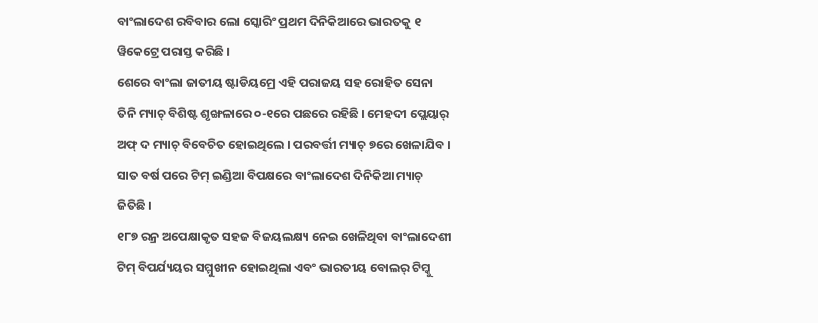ବାଂଲାଦେଶ ରବିବାର ଲୋ ସ୍କୋରିଂ ପ୍ରଥମ ଦିନିକିଆରେ ଭାରତକୁ ୧ ୱିକେଟ୍ରେ ପରାସ୍ତ କରିଛି ।
ଶେରେ ବାଂଲା ଜାତୀୟ ଷ୍ଟାଡିୟମ୍ରେ ଏହି ପରାଜୟ ସହ ରୋହିତ ସେନା ତିନି ମ୍ୟାଚ୍ ବିଶିଷ୍ଟ ଶୃଙ୍ଖଳାରେ ୦-୧ରେ ପଛରେ ରହିଛି । ମେହଦୀ ପ୍ଲେୟାର୍ ଅଫ୍ ଦ ମ୍ୟାଚ୍ ବିବେଚିତ ହୋଇଥିଲେ । ପରବର୍ତ୍ତୀ ମ୍ୟାଚ୍ ୭ରେ ଖେଳାଯିବ । ସାତ ବର୍ଷ ପରେ ଟିମ୍ ଇଣ୍ଡିଆ ବିପକ୍ଷରେ ବାଂଲାଦେଶ ଦିନିକିଆ ମ୍ୟାଚ୍ ଜିତିଛି ।
୧୮୭ ରନ୍ର ଅପେକ୍ଷାକୃତ ସହଜ ବିଜୟଲକ୍ଷ୍ୟ ନେଇ ଖେଳିଥିବା ବାଂଲାଦେଶୀ ଟିମ୍ ବିପର୍ଯ୍ୟୟର ସମ୍ମୁଖୀନ ହୋଇଥିଲା ଏବଂ ଭାରତୀୟ ବୋଲର୍ ଟିମ୍କୁ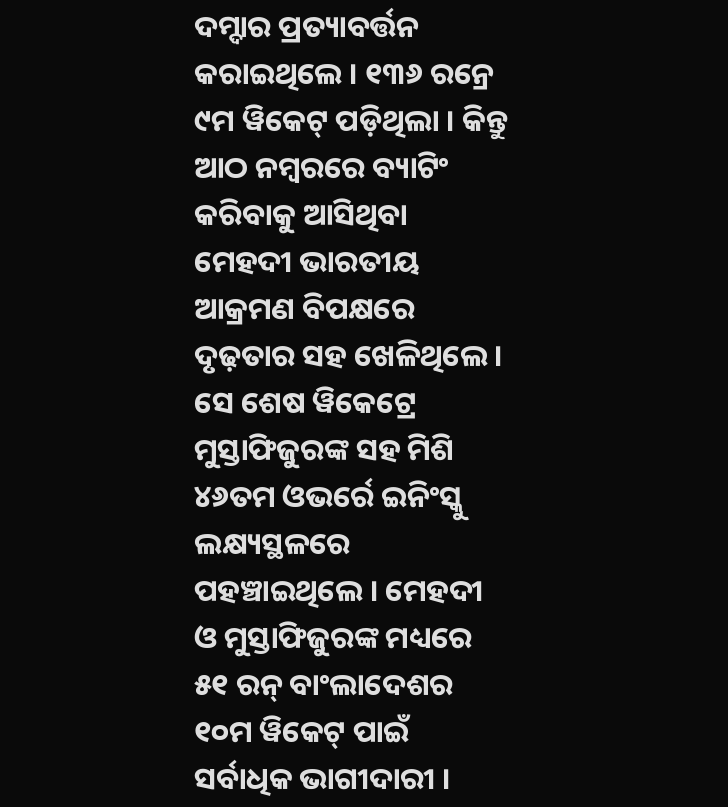ଦମ୍ଦାର ପ୍ରତ୍ୟାବର୍ତ୍ତନ କରାଇଥିଲେ । ୧୩୬ ରନ୍ରେ ୯ମ ୱିକେଟ୍ ପଡ଼ିଥିଲା । କିନ୍ତୁ ଆଠ ନମ୍ବରରେ ବ୍ୟାଟିଂ କରିବାକୁ ଆସିଥିବା ମେହଦୀ ଭାରତୀୟ ଆକ୍ରମଣ ବିପକ୍ଷରେ ଦୃଢ଼ତାର ସହ ଖେଳିଥିଲେ । ସେ ଶେଷ ୱିକେଟ୍ରେ ମୁସ୍ତାଫିଜୁରଙ୍କ ସହ ମିଶି ୪୬ତମ ଓଭର୍ରେ ଇନିଂସ୍କୁ ଲକ୍ଷ୍ୟସ୍ଥଳରେ ପହଞ୍ଚାଇଥିଲେ । ମେହଦୀ ଓ ମୁସ୍ତାଫିଜୁରଙ୍କ ମଧ୍ୟରେ ୫୧ ରନ୍ ବାଂଲାଦେଶର ୧୦ମ ୱିକେଟ୍ ପାଇଁ ସର୍ବାଧିକ ଭାଗୀଦାରୀ ।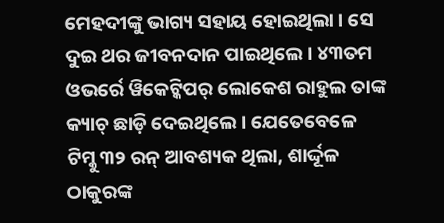ମେହଦୀଙ୍କୁ ଭାଗ୍ୟ ସହାୟ ହୋଇଥିଲା । ସେ ଦୁଇ ଥର ଜୀବନଦାନ ପାଇଥିଲେ । ୪୩ତମ ଓଭର୍ରେ ୱିକେଟ୍କିପର୍ ଲୋକେଶ ରାହୁଲ ତାଙ୍କ କ୍ୟାଚ୍ ଛାଡ଼ି ଦେଇଥିଲେ । ଯେତେବେଳେ ଟିମ୍କୁ ୩୨ ରନ୍ ଆବଶ୍ୟକ ଥିଲା, ଶାର୍ଦ୍ଦୂଳ ଠାକୁରଙ୍କ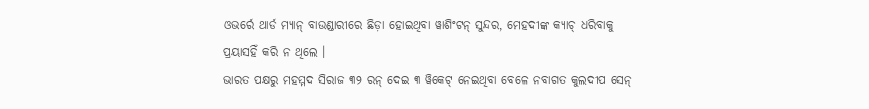ଓଭର୍ରେ ଥାର୍ଡ ମ୍ୟାନ୍ ବାଉଣ୍ଡାରୀରେ ଛିଡ଼ା ହୋଇଥିବା ୱାଶିଂଟନ୍ ସୁନ୍ଦର, ମେହଦୀଙ୍କ କ୍ୟାଚ୍ ଧରିବାକୁ ପ୍ରୟାସହିଁ କରି ନ ଥିଲେ ।
ଭାରତ ପକ୍ଷରୁ ମହମ୍ମଦ ସିରାଜ ୩୨ ରନ୍ ଦେଇ ୩ ୱିକେଟ୍ ନେଇଥିବା ବେଳେ ନବାଗତ କୁଲଦୀପ ସେନ୍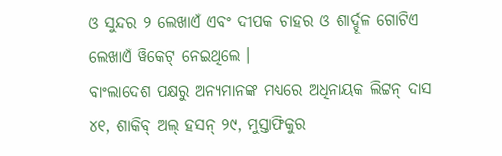ଓ ସୁନ୍ଦର ୨ ଲେଖାଏଁ ଏବଂ ଦୀପକ ଚାହର ଓ ଶାର୍ଦ୍ଦୂଳ ଗୋଟିଏ ଲେଖାଏଁ ୱିକେଟ୍ ନେଇଥିଲେ ।
ବାଂଲାଦେଶ ପକ୍ଷରୁ ଅନ୍ୟମାନଙ୍କ ମଧ୍ୟରେ ଅଧିନାୟକ ଲିଟ୍ଟନ୍ ଦାସ ୪୧, ଶାକିବ୍ ଅଲ୍ ହସନ୍ ୨୯, ମୁସ୍ତାଫିକୁର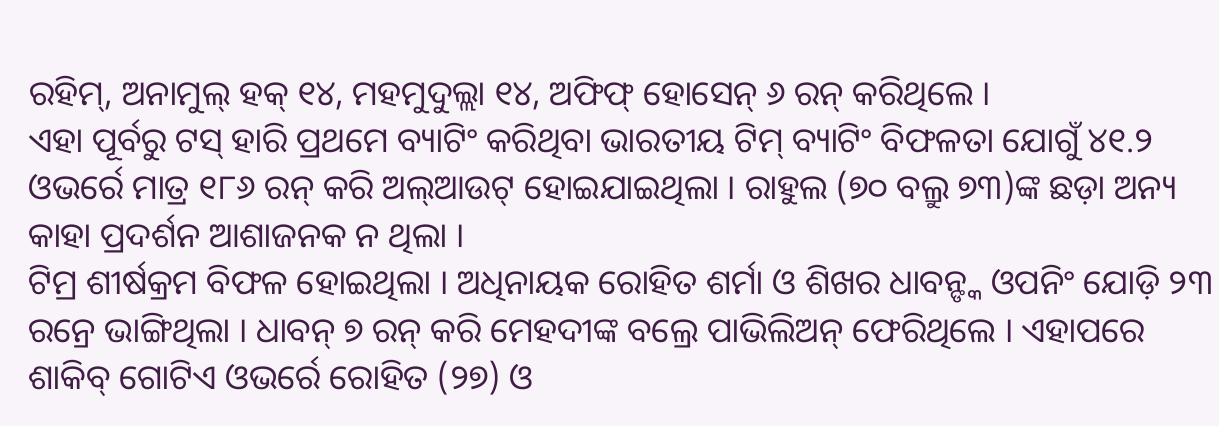ରହିମ୍, ଅନାମୁଲ୍ ହକ୍ ୧୪, ମହମୁଦୁଲ୍ଲା ୧୪, ଅଫିଫ୍ ହୋସେନ୍ ୬ ରନ୍ କରିଥିଲେ ।
ଏହା ପୂର୍ବରୁ ଟସ୍ ହାରି ପ୍ରଥମେ ବ୍ୟାଟିଂ କରିଥିବା ଭାରତୀୟ ଟିମ୍ ବ୍ୟାଟିଂ ବିଫଳତା ଯୋଗୁଁ ୪୧.୨ ଓଭର୍ରେ ମାତ୍ର ୧୮୬ ରନ୍ କରି ଅଲ୍ଆଉଟ୍ ହୋଇଯାଇଥିଲା । ରାହୁଲ (୭୦ ବଲ୍ରୁ ୭୩)ଙ୍କ ଛଡ଼ା ଅନ୍ୟ କାହା ପ୍ରଦର୍ଶନ ଆଶାଜନକ ନ ଥିଲା ।
ଟିମ୍ର ଶୀର୍ଷକ୍ରମ ବିଫଳ ହୋଇଥିଲା । ଅଧିନାୟକ ରୋହିତ ଶର୍ମା ଓ ଶିଖର ଧାବନ୍ଙ୍କ ଓପନିଂ ଯୋଡ଼ି ୨୩ ରନ୍ରେ ଭାଙ୍ଗିଥିଲା । ଧାବନ୍ ୭ ରନ୍ କରି ମେହଦୀଙ୍କ ବଲ୍ରେ ପାଭିଲିଅନ୍ ଫେରିଥିଲେ । ଏହାପରେ ଶାକିବ୍ ଗୋଟିଏ ଓଭର୍ରେ ରୋହିତ (୨୭) ଓ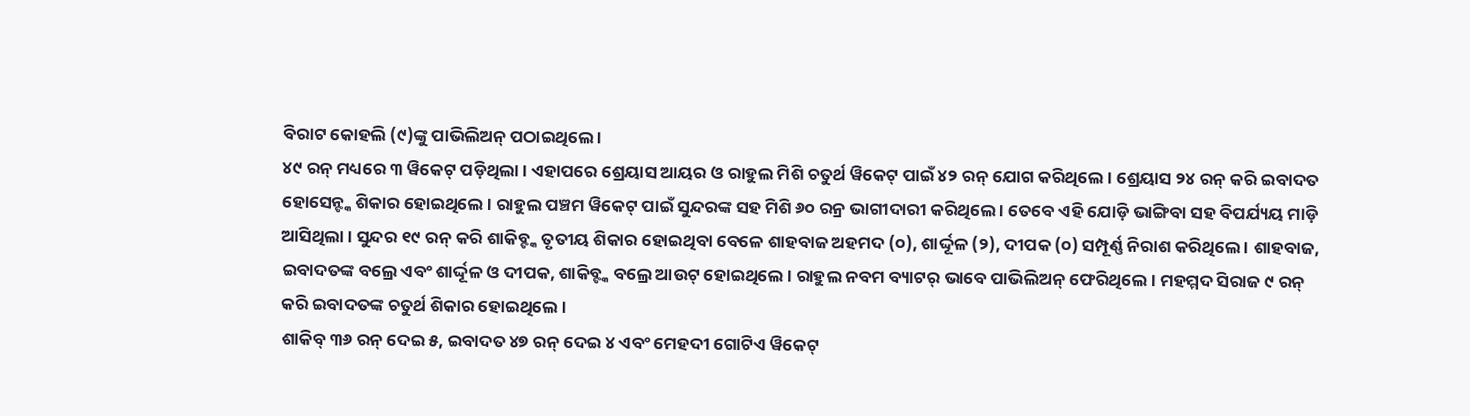ବିରାଟ କୋହଲି (୯)ଙ୍କୁ ପାଭିଲିଅନ୍ ପଠାଇଥିଲେ ।
୪୯ ରନ୍ ମଧ୍ୟରେ ୩ ୱିକେଟ୍ ପଡ଼ିଥିଲା । ଏହାପରେ ଶ୍ରେୟାସ ଆୟର ଓ ରାହୁଲ ମିଶି ଚତୁର୍ଥ ୱିକେଟ୍ ପାଇଁ ୪୨ ରନ୍ ଯୋଗ କରିଥିଲେ । ଶ୍ରେୟାସ ୨୪ ରନ୍ କରି ଇବାଦତ ହୋସେନ୍ଙ୍କ ଶିକାର ହୋଇଥିଲେ । ରାହୁଲ ପଞ୍ଚମ ୱିକେଟ୍ ପାଇଁ ସୁନ୍ଦରଙ୍କ ସହ ମିଶି ୬୦ ରନ୍ର ଭାଗୀଦାରୀ କରିଥିଲେ । ତେବେ ଏହି ଯୋଡ଼ି ଭାଙ୍ଗିବା ସହ ବିପର୍ଯ୍ୟୟ ମାଡ଼ି ଆସିଥିଲା । ସୁନ୍ଦର ୧୯ ରନ୍ କରି ଶାକିବ୍ଙ୍କ ତୃତୀୟ ଶିକାର ହୋଇଥିବା ବେଳେ ଶାହବାଜ ଅହମଦ (୦), ଶାର୍ଦ୍ଦୂଳ (୨), ଦୀପକ (୦) ସମ୍ପୂର୍ଣ୍ଣ ନିରାଶ କରିଥିଲେ । ଶାହବାଜ, ଇବାଦତଙ୍କ ବଲ୍ରେ ଏବଂ ଶାର୍ଦ୍ଦୂଳ ଓ ଦୀପକ, ଶାକିବ୍ଙ୍କ ବଲ୍ରେ ଆଉଟ୍ ହୋଇଥିଲେ । ରାହୁଲ ନବମ ବ୍ୟାଟର୍ ଭାବେ ପାଭିଲିଅନ୍ ଫେରିଥିଲେ । ମହମ୍ମଦ ସିରାଜ ୯ ରନ୍ କରି ଇବାଦତଙ୍କ ଚତୁର୍ଥ ଶିକାର ହୋଇଥିଲେ ।
ଶାକିବ୍ ୩୬ ରନ୍ ଦେଇ ୫, ଇବାଦତ ୪୭ ରନ୍ ଦେଇ ୪ ଏବଂ ମେହଦୀ ଗୋଟିଏ ୱିକେଟ୍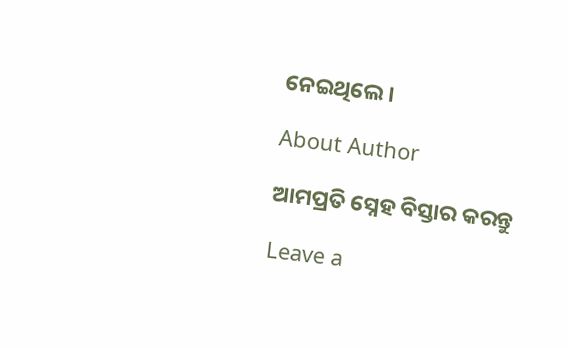ନେଇଥିଲେ ।

About Author

ଆମପ୍ରତି ସ୍ନେହ ବିସ୍ତାର କରନ୍ତୁ

Leave a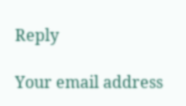Reply

Your email address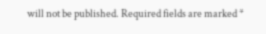will not be published. Required fields are marked *